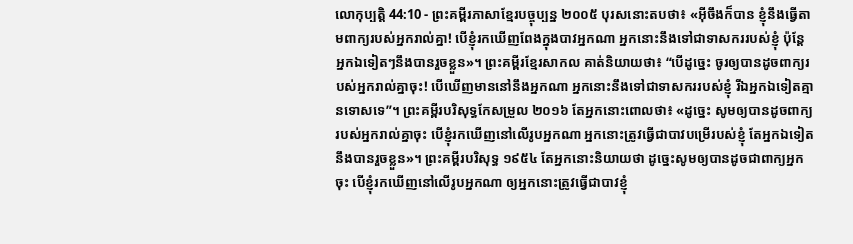លោកុប្បត្តិ 44:10 - ព្រះគម្ពីរភាសាខ្មែរបច្ចុប្បន្ន ២០០៥ បុរសនោះតបថា៖ «អ៊ីចឹងក៏បាន ខ្ញុំនឹងធ្វើតាមពាក្យរបស់អ្នករាល់គ្នា! បើខ្ញុំរកឃើញពែងក្នុងបាវអ្នកណា អ្នកនោះនឹងទៅជាទាសកររបស់ខ្ញុំ ប៉ុន្តែ អ្នកឯទៀតៗនឹងបានរួចខ្លួន»។ ព្រះគម្ពីរខ្មែរសាកល គាត់និយាយថា៖ “បើដូច្នេះ ចូរឲ្យបានដូចពាក្យរបស់អ្នករាល់គ្នាចុះ! បើឃើញមាននៅនឹងអ្នកណា អ្នកនោះនឹងទៅជាទាសកររបស់ខ្ញុំ រីឯអ្នកឯទៀតគ្មានទោសទេ”។ ព្រះគម្ពីរបរិសុទ្ធកែសម្រួល ២០១៦ តែអ្នកនោះពោលថា៖ «ដូច្នេះ សូមឲ្យបានដូចពាក្យរបស់អ្នករាល់គ្នាចុះ បើខ្ញុំរកឃើញនៅលើរូបអ្នកណា អ្នកនោះត្រូវធ្វើជាបាវបម្រើរបស់ខ្ញុំ តែអ្នកឯទៀតនឹងបានរួចខ្លួន»។ ព្រះគម្ពីរបរិសុទ្ធ ១៩៥៤ តែអ្នកនោះនិយាយថា ដូច្នេះសូមឲ្យបានដូចជាពាក្យអ្នកចុះ បើខ្ញុំរកឃើញនៅលើរូបអ្នកណា ឲ្យអ្នកនោះត្រូវធ្វើជាបាវខ្ញុំ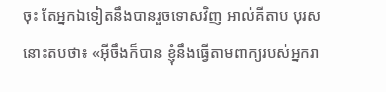ចុះ តែអ្នកឯទៀតនឹងបានរួចទោសវិញ អាល់គីតាប បុរសនោះតបថា៖ «អ៊ីចឹងក៏បាន ខ្ញុំនឹងធ្វើតាមពាក្យរបស់អ្នករា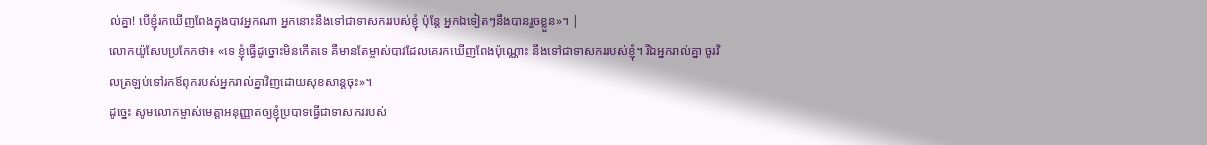ល់គ្នា! បើខ្ញុំរកឃើញពែងក្នុងបាវអ្នកណា អ្នកនោះនឹងទៅជាទាសកររបស់ខ្ញុំ ប៉ុន្តែ អ្នកឯទៀតៗនឹងបានរួចខ្លួន»។ |
លោកយ៉ូសែបប្រកែកថា៖ «ទេ ខ្ញុំធ្វើដូច្នោះមិនកើតទេ គឺមានតែម្ចាស់បាវដែលគេរកឃើញពែងប៉ុណ្ណោះ នឹងទៅជាទាសកររបស់ខ្ញុំ។ រីឯអ្នករាល់គ្នា ចូរវិលត្រឡប់ទៅរកឪពុករបស់អ្នករាល់គ្នាវិញដោយសុខសាន្តចុះ»។
ដូច្នេះ សូមលោកម្ចាស់មេត្តាអនុញ្ញាតឲ្យខ្ញុំប្របាទធ្វើជាទាសកររបស់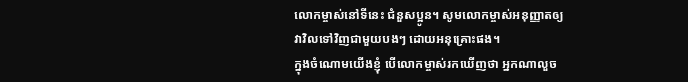លោកម្ចាស់នៅទីនេះ ជំនួសប្អូន។ សូមលោកម្ចាស់អនុញ្ញាតឲ្យវាវិលទៅវិញជាមួយបងៗ ដោយអនុគ្រោះផង។
ក្នុងចំណោមយើងខ្ញុំ បើលោកម្ចាស់រកឃើញថា អ្នកណាលួច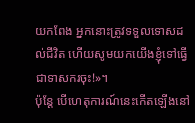យកពែង អ្នកនោះត្រូវទទួលទោសដល់ជីវិត ហើយសូមយកយើងខ្ញុំទៅធ្វើជាទាសករចុះ!»។
ប៉ុន្តែ បើហេតុការណ៍នេះកើតឡើងនៅ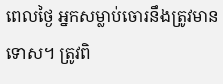ពេលថ្ងៃ អ្នកសម្លាប់ចោរនឹងត្រូវមានទោស។ ត្រូវពិ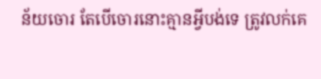ន័យចោរ តែបើចោរនោះគ្មានអ្វីបង់ទេ ត្រូវលក់គេ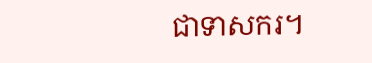ជាទាសករ។